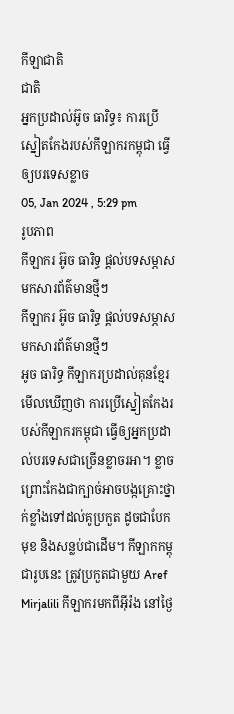កីឡាជាតិ
ជាតិ
អ្នកប្រដាល់អ៊ូច ធារិទ្ធ៖ ការប្រើស្នៀតកែងរបស់កីឡាករកម្ពុជា ធ្វើឲ្យបរទេសខ្លាច
05, Jan 2024 , 5:29 pm
រូបភាព
កីឡាករ អ៊ូច ធារិទ្ធ ផ្ដល់បទសម្ភាសមកសារព័ត៌មានថ្មីៗ
កីឡាករ អ៊ូច ធារិទ្ធ ផ្ដល់បទសម្ភាសមកសារព័ត៌មានថ្មីៗ
អូច ធារិទ្ធ កីឡាករប្រដាល់គុនខ្មែរ មើលឃើញថា ការប្រើស្នៀតកែងរបស់កីឡាករកម្ពុជា ធ្វើឲ្យអ្នកប្រដាល់បរទេសជាច្រើនខ្លាចរអា។ ខ្លាច ព្រោះកែងជាក្បាច់អាចបង្កគ្រោះថ្នាក់ខ្លាំងទៅដល់គូប្រកួត ដូចជាបែកមុខ និងសន្លប់ជាដើម។ កីឡាកកម្ពុជារូបនេះ ត្រូវប្រកួតជាមួយ Aref Mirjalili កីឡាករមកពីអ៊ីរ៉ង នៅថ្ងៃ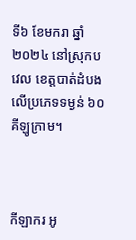ទី៦ ខែមករា ឆ្នាំ២០២៤ នៅស្រុកបវេល ខេត្តបាត់ដំបង លើប្រភេទទម្ងន់ ៦០គីឡូក្រាម។



កីឡាករ អូ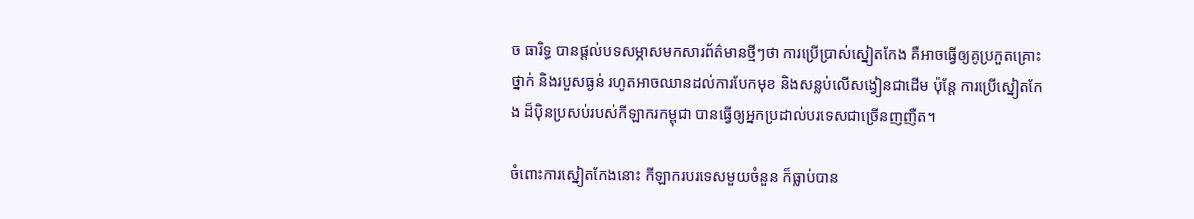ច ធារិទ្ធ បានផ្ដល់បទសម្ភាសមកសារព័ត៌មានថ្មីៗថា ការប្រើប្រាស់ស្នៀតកែង គឺអាចធ្វើឲ្យគូប្រកួតគ្រោះថ្នាក់ និងរបួសធ្ងន់ រហូតអាចឈានដល់ការបែកមុខ និងសន្លប់លើសង្វៀនជាដើម ប៉ុន្ដែ ការប្រើស្នៀតកែង ដ៏ប៉ិនប្រសប់របស់កីឡាករកម្ពុជា បានធ្វើឲ្យអ្នកប្រដាល់បរទេសជាច្រើនញញឺត។

ចំពោះការស្នៀតកែងនោះ កីឡាករបរទេសមួយចំនួន ក៏ធ្លាប់បាន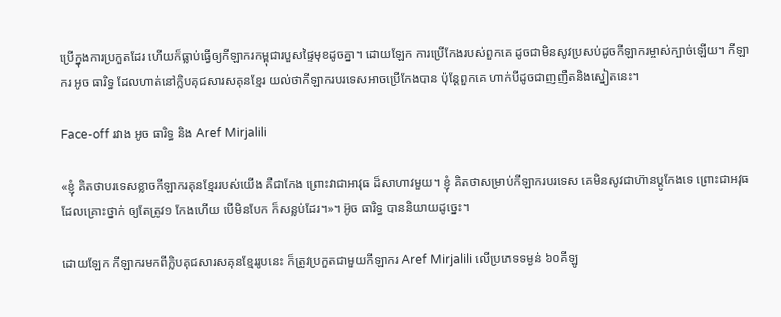ប្រើក្នុងការប្រកួតដែរ ហើយក៏ធ្លាប់ធ្វើឲ្យកីឡាករកម្ពុជារបួសផ្ទៃមុខដូចគ្នា។ ដោយឡែក ការប្រើកែងរបស់ពួកគេ ដូចជាមិនសូវប្រសប់ដូចកីឡាករម្ចាស់ក្បាច់ឡើយ។ កីឡាករ អូច ធារិទ្ធ ដែលហាត់នៅក្លិបគុជសារសគុនខ្មែរ យល់ថាកីឡាករបរទេសអាចប្រើកែងបាន ប៉ុន្ដែពួកគេ ហាក់បីដូចជាញញឺតនិងស្នៀតនេះ។

Face-off រវាង អូច ធារិទ្ធ និង Aref Mirjalili

«ខ្ញុំ គិតថាបរទេសខ្លាចកីឡាករគុនខ្មែររបស់យើង គឺជាកែង ព្រោះវាជាអាវុធ ដ៏សាហាវមួយ។ ខ្ញុំ គិតថាសម្រាប់កីឡាករបរទេស គេមិនសូវជាហ៊ានប្ដូកែងទេ ព្រោះជាអវុធដែលគ្រោះថ្នាក់ ឲ្យតែត្រូវ១ កែងហើយ បើមិនបែក ក៏សន្លប់ដែរ។»។ អ៊ូច ធារិទ្ធ បាននិយាយដូច្នេះ។

ដោយឡែក កីឡាករមកពីក្លិបគុជសារសគុនខ្មែររូបនេះ ក៏ត្រូវប្រកួតជាមួយកីឡាករ Aref Mirjalili លើប្រភេទទម្ងន់ ៦០គីឡូ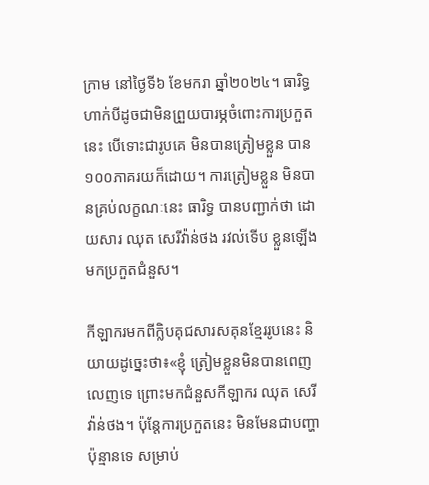ក្រាម នៅថ្ងៃទី៦ ខែមករា ឆ្នាំ២០២៤។ ធារិទ្ធ ហាក់បីដូចជាមិនព្រួយបារម្ភចំពោះការប្រកួតនេះ បើទោះជារូបគេ មិនបានត្រៀមខ្លួន បាន១០០ភាគរយក៏ដោយ។ ការត្រៀមខ្លួន មិនបានគ្រប់លក្ខណៈនេះ ធារិទ្ធ បានបញ្ជាក់ថា ដោយសារ ឈុត សេរីវ៉ាន់ថង រវល់ទើប ខ្លួនឡើងមកប្រកួតជំនួស។

កីឡាករមកពីក្លិបគុជសារសគុនខ្មែររូបនេះ និយាយដូច្នេះថា៖«ខ្ញុំ ត្រៀមខ្លួនមិនបានពេញលេញទេ ព្រោះមកជំនួសកីឡាករ ឈុត សេរីវ៉ាន់ថង។ ប៉ុន្ដែការប្រកួតនេះ មិនមែនជាបញ្ហាប៉ុន្មានទេ សម្រាប់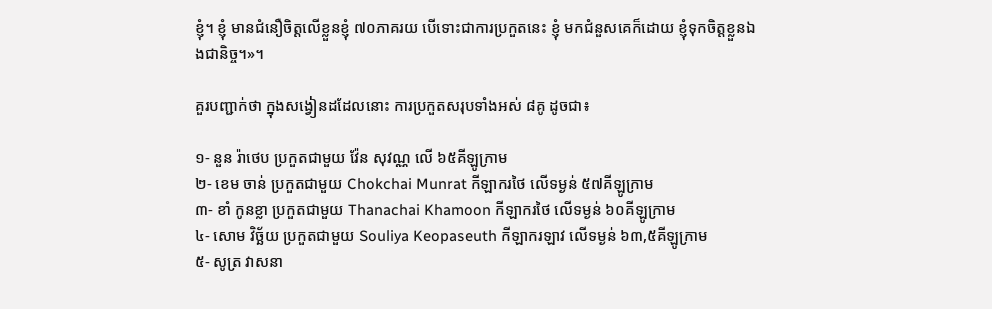ខ្ញុំ។ ខ្ញុំ មានជំនឿចិត្តលើខ្លួនខ្ញុំ ៧០ភាគរយ បើទោះជាការប្រកួតនេះ ខ្ញុំ មកជំនួសគេក៏ដោយ ខ្ញុំទុកចិត្តខ្លួនឯងជានិច្ច។»។

គួរបញ្ជាក់ថា ក្នុងសង្វៀនដដែលនោះ ការប្រកួតសរុបទាំងអស់ ៨គូ ដូចជា៖

១- នួន រ៉ាថេប ប្រកួតជាមួយ វ៉ែន សុវណ្ណ លើ ៦៥គីឡូក្រាម
២- ខេម ចាន់ ប្រកួតជាមួយ Chokchai Munrat កីឡាករថៃ លើទម្ងន់ ៥៧គីឡូក្រាម
៣- ខាំ កូនខ្លា ប្រកួតជាមួយ Thanachai Khamoon កីឡាករថៃ លើទម្ងន់ ៦០គីឡូក្រាម
៤- សោម វិច្ឆ័យ ប្រកួតជាមួយ Souliya Keopaseuth កីឡាករឡាវ លើទម្ងន់ ៦៣,៥គីឡូក្រាម
៥- សូត្រ វាសនា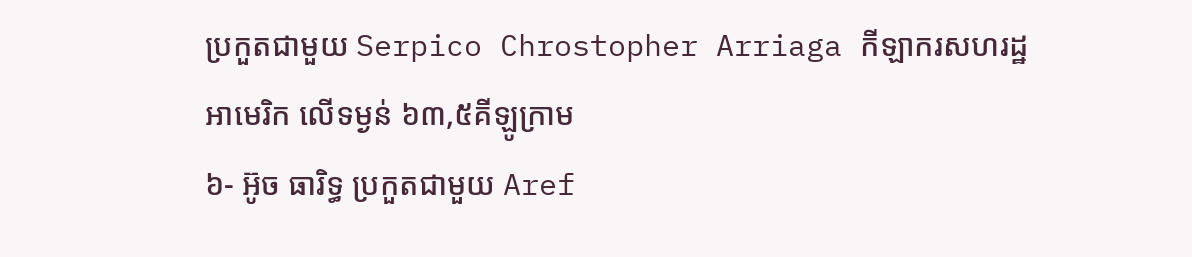ប្រកួតជាមួយ Serpico Chrostopher Arriaga កីឡាករសហរដ្ឋអាមេរិក លើទម្ងន់ ៦៣,៥គីឡូក្រាម
៦- អ៊ូច ធារិទ្ធ ប្រកួតជាមួយ Aref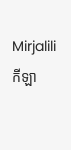Mirjalili កីឡា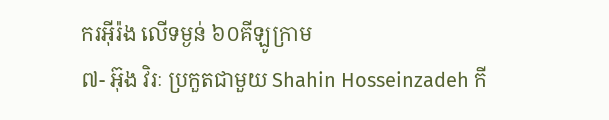ករអ៊ីរ៉ង លើទម្ងន់ ៦០គីឡូក្រាម
៧- អ៊ុង វិរៈ ប្រកួតជាមួយ Shahin Hosseinzadeh កី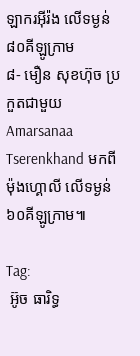ឡាករអ៊ីរ៉ង លើទម្ងន់ ៨០គីឡូក្រាម
៨- មឿន សុខហ៊ុច ប្រកួតជាមួយ Amarsanaa Tserenkhand មកពីម៉ុងហ្គោលី លើទម្ងន់ ៦០គីឡូក្រាម៕

Tag:
 អ៊ូច ធារិទ្ធ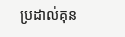ប្រដាល់គុន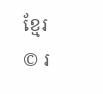ខ្មែរ
© រ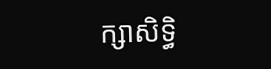ក្សាសិទ្ធិ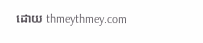ដោយ thmeythmey.com